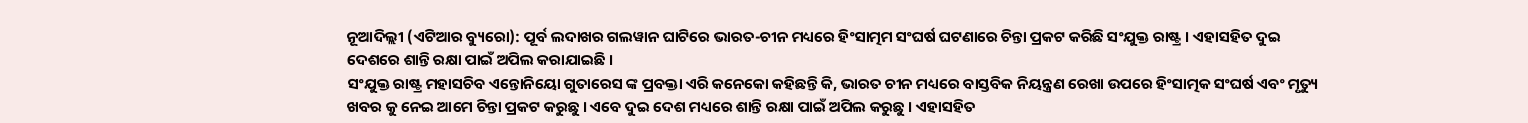ନୂଆଦିଲ୍ଲୀ (ଏଟିଆର ବ୍ୟୁରୋ): ପୂର୍ବ ଲଦାଖର ଗଲୱାନ ଘାଟିରେ ଭାରତ-ଚୀନ ମଧ୍ୟରେ ହିଂସାତ୍ମମ ସଂଘର୍ଷ ଘଟଣାରେ ଚିନ୍ତା ପ୍ରକଟ କରିଛି ସଂଯୁକ୍ତ ରାଷ୍ଟ୍ର । ଏହାସହିତ ଦୁଇ ଦେଶରେ ଶାନ୍ତି ରକ୍ଷା ପାଇଁ ଅପିଲ କରାଯାଇଛି ।
ସଂଯୁକ୍ତ ରାଷ୍ଟ୍ର ମହାସଚିବ ଏନ୍ତୋନିୟୋ ଗୁତାରେସ ଙ୍କ ପ୍ରବକ୍ତା ଏରି କନେକୋ କହିଛନ୍ତି କି, ଭାରତ ଚୀନ ମଧ୍ୟରେ ବାସ୍ତବିକ ନିୟନ୍ତ୍ରଣ ରେଖା ଉପରେ ହିଂସାତ୍ମକ ସଂଘର୍ଷ ଏବଂ ମୃତ୍ୟୁ ଖବର କୁ ନେଇ ଆମେ ଚିନ୍ତା ପ୍ରକଟ କରୁଛୁ । ଏବେ ଦୁଇ ଦେଶ ମଧ୍ୟରେ ଶାନ୍ତି ରକ୍ଷା ପାଇଁ ଅପିଲ କରୁଛୁ । ଏହାସହିତ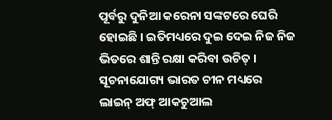ପୂର୍ବରୁ ଦୁନିଆ କରେନା ସଙ୍କଟରେ ଘେରି ହୋଇଛି । ଇତିମଧ୍ୟରେ ଦୁଇ ଦେଇ ନିଜ ନିଜ ଭିତରେ ଶାନ୍ତି ରକ୍ଷା କରିବା ଉଚିତ୍ ।
ସୂଚନାଯୋଗ୍ୟ ଭାରତ ଚୀନ ମଧ୍ୟରେ ଲାଇନ୍ ଅଫ୍ ଆକଚୁଆଲ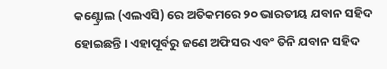କଣ୍ଟ୍ରୋଲ (ଏଲଏସି) ରେ ଅତିକମରେ ୨୦ ଭାରତୀୟ ଯବାନ ସହିଦ ହୋଇଛନ୍ତି । ଏହାପୂର୍ବରୁ ଜଣେ ଅଫିସର ଏବଂ ତିନି ଯବାନ ସହିଦ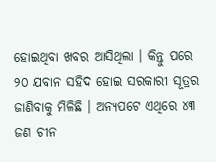ହୋଇଥିବା ଖବର ଆସିଥିଲା । କିନ୍ତୁ ପରେ ୨୦ ଯବାନ ସହିଦ ହୋଇ ସରକାରୀ ସୂତ୍ରର ଜାଣିବାକୁ ମିଳିଛି । ଅନ୍ୟପଟେ ଏଥିରେ ୪୩ ଜଣ ଚୀନ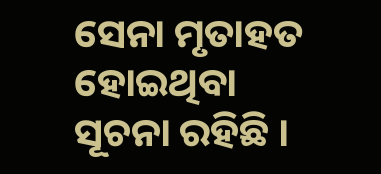ସେନା ମୃତାହତ ହୋଇଥିବା ସୂଚନା ରହିଛି ।